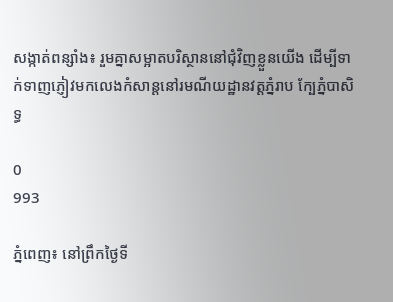សង្កាត់ពន្សាំង៖ រួមគ្នាសម្អាតបរិស្ថាននៅជុំវិញខ្លួនយើង ដើម្បីទាក់ទាញភ្ញៀវមកលេងកំសាន្តនៅរមណីយដ្ឋានវត្តភ្នំរាប ក្បែភ្នំបាសិទ្ធ

0
993

ភ្នំពេញ៖ នៅព្រឹកថ្ងៃទី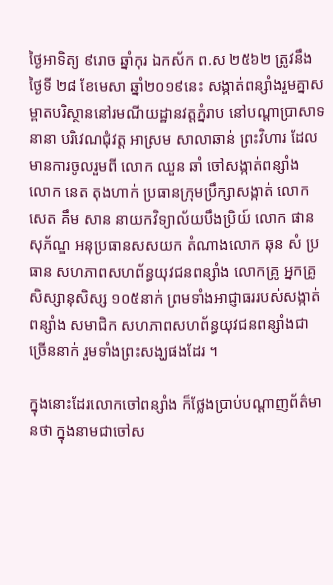ថ្ងៃអាទិត្យ ៩រោច ឆ្នាំកុរ ឯកស័ក ព.ស ២៥៦២ ត្រូវនឹងថ្ងៃទី ២៨ ខែមេសា ឆ្នាំ២០១៩នេះ សង្កាត់ពន្សាំងរួមគ្នាសម្ពាតបរិស្ថាននៅរមណីយដ្ឋានវត្តភ្នំរាប នៅបណ្តាប្រាសាទនានា បរិវេណជុំវត្ត អាស្រម សាលាឆាន់ ព្រះវិហារ ដែលមានការចូលរួមពី លោក ឈួន ឆាំ ចៅសង្កាត់ពន្សាំង លោក នេត តុងហាក់ ប្រធានក្រុមប្រឹក្សាសង្កាត់ លោក សេត គឹម សាន នាយកវិទ្យាល័យបឹងប្រិយ៍ លោក ផាន សុភ័ណ្ឌ អនុប្រធានសសយក តំណាងលោក ឆុន សំ ប្រធាន សហភាពសហព័ន្ធយុវជនពន្សាំង លោកគ្រូ អ្នកគ្រូ សិស្សានុសិស្ស ១០៥នាក់ ព្រមទាំងអាជ្ញាធររបស់សង្កាត់ពន្សាំង សមាជិក សហភាពសហព័ន្ធយុវជនពន្សាំងជាច្រើននាក់ រួមទាំងព្រះសង្ឃផងដែរ ។

ក្នុងនោះដែរលោកចៅពន្សាំង ក៏ថ្លែងប្រាប់បណ្តាញព័ត៌មានថា ក្នុងនាមជាចៅស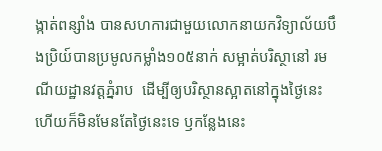ង្កាត់ពន្សាំង បានសហការជាមួយលោកនាយកវិទ្យាល័យបឹងប្រិយ៍បានប្រមូលកម្លាំង១០៥នាក់ សម្អាត់បរិស្ថានៅ រមណីយដ្ឋានវត្តភ្នំរាប  ដើម្បីឲ្យបរិស្ថានស្អាតនៅក្នុងថ្ងៃនេះ ហើយក៏មិនមែនតែថ្ងៃនេះទេ ឫកន្លែងនេះ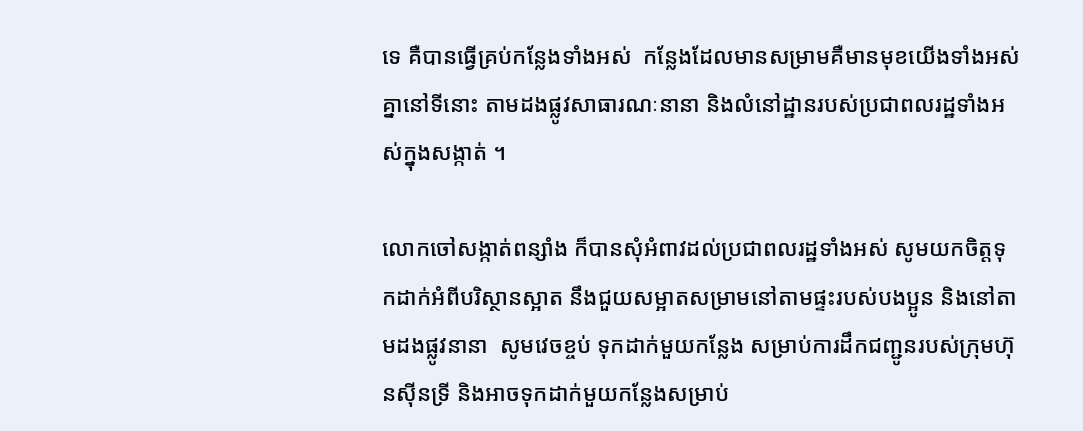ទេ គឺបានធ្វើគ្រប់កន្លែងទាំងអស់  កន្លែងដែលមានសម្រាមគឺមានមុខយើងទាំងអស់ គ្នានៅទីនោះ តាមដងផ្លូវសាធារណៈនានា និងលំនៅដ្ឋានរបស់ប្រជាពលរដ្ឋទាំងអស់ក្នុងសង្កាត់ ។

លោកចៅសង្កាត់ពន្សាំង ក៏បានសុំអំពាវដល់ប្រជាពលរដ្ឋទាំងអស់ សូមយកចិត្តទុកដាក់អំពីបរិស្ថានស្អាត នឹងជួយសម្អាតសម្រាមនៅតាមផ្ទះរបស់បងប្អូន និងនៅតាមដងផ្លូវនានា  សូមវេចខ្ចប់ ទុកដាក់មួយកន្លែង សម្រាប់ការដឹកជញ្ជូនរបស់ក្រុមហ៊ុនស៊ីនទ្រី និងអាចទុកដាក់មួយកន្លែងសម្រាប់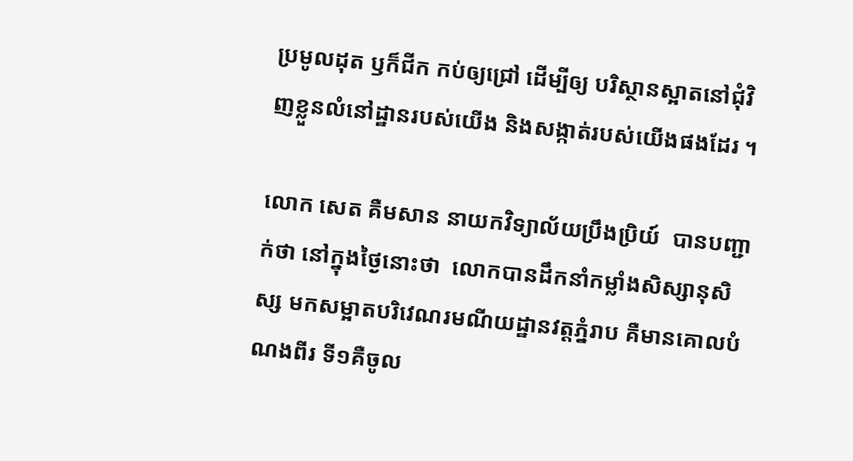ប្រមូលដុត ឫក៏ជីក កប់ឲ្យជ្រៅ ដើម្បីឲ្យ បរិស្ថានស្អាតនៅជុំវិញខ្លួនលំនៅដ្ឋានរបស់យើង និងសង្កាត់របស់យើងផងដែរ ។

លោក សេត គឺមសាន នាយកវិទ្យាល័យប្រឹងប្រិយ៍  បានបញ្ជាក់ថា នៅក្នុងថ្ងៃនោះថា  លោកបានដឹកនាំកម្លាំងសិស្សានុសិស្ស មកសម្អាតបរិវេណរមណីយដ្ឋានវត្តភ្នំរាប គឺមានគោលបំណងពីរ ទី១គឺចូល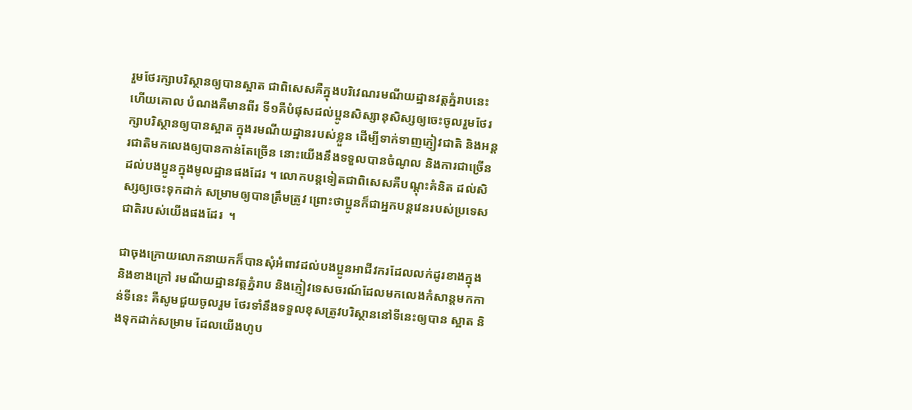រួមថែរក្សាបរិស្ថានឲ្យបានស្អាត ជាពិសេសគឺក្នុងបរិវេណរមណីយដ្ឋានវត្តភ្នំរាបនេះ ហើយគោល បំណងគឺមានពីរ ទី១គឺបំផុសដល់ប្អូនសិស្សានុសិស្សឲ្យចេះចូលរួមថែរក្សាបរិស្ថានឲ្យបានស្អាត ក្នុងរមណីយដ្ឋានរបស់ខ្លួន ដើម្បីទាក់ទាញភ្ញៀវជាតិ និងអន្តរជាតិមកលេងឲ្យបានកាន់តែច្រើន នោះយើងនឹងទទួលបានចំណូល និងការជាច្រើនដល់បងប្អូនក្នុងមូលដ្ឋានផងដែរ ។ លោកបន្តទៀតជាពិសេសគឺបណ្តុះគំនិត ដល់សិស្សឲ្យចេះទុកដាក់ សម្រាមឲ្យបានត្រឹមត្រូវ ព្រោះថាប្អូនក៏ជាអ្នកបន្តវេនរបស់ប្រទេសជាតិរបស់យើងផងដែរ  ។

ជាចុងក្រោយលោកនាយកក៏បានសុំអំពាវដល់បងប្អូនអាជីវករដែលលក់ដូរខាងក្នុង និងខាងក្រៅ រមណីយដ្ឋានវត្តភ្នំរាប និងភ្ញៀវទេសចរណ៍ដែលមកលេងកំសាន្តមកកាន់ទីនេះ គឺសូមជួយចូលរួម ថែរទាំនឹងទទួលខុសត្រូវបរិស្ថាននៅទីនេះឲ្យបាន ស្អាត និងទុកដាក់សម្រាម ដែលយើងហូប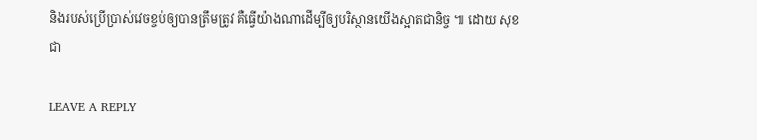និងរបស់ប្រើប្រាស់វេចខ្ចប់ឲ្យបានត្រឹមត្រូវ គឺធ្វើយ៉ាងណាដើម្បីឲ្យបរិស្ថានយើងស្អាតជានិច្ច ៕ ដោយ សុខជា

LEAVE A REPLY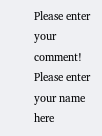Please enter your comment!
Please enter your name here